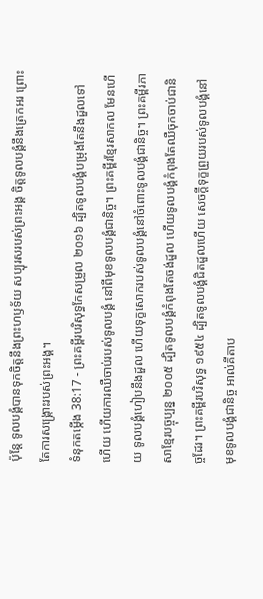ប៉ុន្តែ ទូលបង្គំបានទុកចិត្តនឹងព្រះហឫទ័យ សប្បុរសរបស់ព្រះអង្គ ចិត្តទូលបង្គំនឹងត្រេកអរ ព្រោះតែការសង្គ្រោះរបស់ព្រះអង្គ។
ទំនុកតម្កើង 38:17 - ព្រះគម្ពីរបរិសុទ្ធកែសម្រួល ២០១៦ ដ្បិតទូលបង្គំបម្រុងតែនឹងដួលទៅហើយ ហើយការឈឺចាប់របស់ទូលបង្គំ នៅពីមុខទូលបង្គំជានិច្ច។ ព្រះគម្ពីរខ្មែរសាកល មែនហើយ ទូលបង្គំហៀបនឹងដួល ហើយទុក្ខសោករបស់ទូលបង្គំនៅចំពោះទូលបង្គំជានិច្ច។ ព្រះគម្ពីរភាសាខ្មែរបច្ចុប្បន្ន ២០០៥ ដ្បិតទូលបង្គំកំពុងតែចង់ដួល ហើយទូលបង្គំកំពុងតែឈឺចុកចាប់ជានិច្ចដែរ។ ព្រះគម្ពីរបរិសុទ្ធ ១៩៥៤ ដ្បិតទូលបង្គំជិតដួលហើយ សេចក្ដីទុក្ខព្រួយរបស់ទូលបង្គំនៅមុខទូលបង្គំជានិច្ច អាល់គីតាប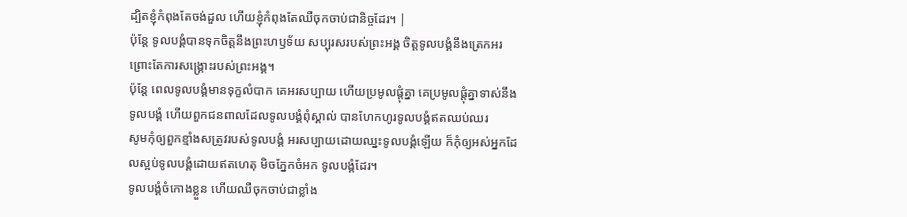ដ្បិតខ្ញុំកំពុងតែចង់ដួល ហើយខ្ញុំកំពុងតែឈឺចុកចាប់ជានិច្ចដែរ។ |
ប៉ុន្តែ ទូលបង្គំបានទុកចិត្តនឹងព្រះហឫទ័យ សប្បុរសរបស់ព្រះអង្គ ចិត្តទូលបង្គំនឹងត្រេកអរ ព្រោះតែការសង្គ្រោះរបស់ព្រះអង្គ។
ប៉ុន្ដែ ពេលទូលបង្គំមានទុក្ខលំបាក គេអរសប្បាយ ហើយប្រមូលផ្ដុំគ្នា គេប្រមូលផ្ដុំគ្នាទាស់នឹងទូលបង្គំ ហើយពួកជនពាលដែលទូលបង្គំពុំស្គាល់ បានហែកហូរទូលបង្គំឥតឈប់ឈរ
សូមកុំឲ្យពួកខ្មាំងសត្រូវរបស់ទូលបង្គំ អរសប្បាយដោយឈ្នះទូលបង្គំឡើយ ក៏កុំឲ្យអស់អ្នកដែលស្អប់ទូលបង្គំដោយឥតហេតុ មិចភ្នែកចំអក ទូលបង្គំដែរ។
ទូលបង្គំចំកោងខ្លួន ហើយឈឺចុកចាប់ជាខ្លាំង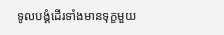ទូលបង្គំដើរទាំងមានទុក្ខមួយ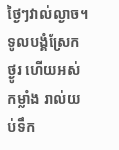ថ្ងៃៗវាល់ល្ងាច។
ទូលបង្គំស្រែកថ្ងូរ ហើយអស់កម្លាំង រាល់យប់ទឹក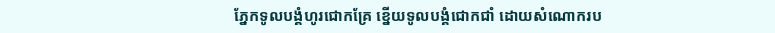ភ្នែកទូលបង្គំហូរជោកគ្រែ ខ្នើយទូលបង្គំជោកជាំ ដោយសំណោករប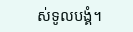ស់ទូលបង្គំ។